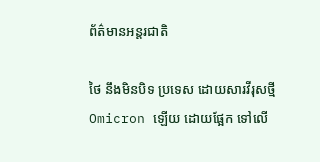ព័ត៌មានអន្តរជាតិ

ថៃ នឹងមិនបិទ ប្រទេស ដោយសារវីរុសថ្មី Omicron ឡើយ ដោយផ្អែក ទៅលើ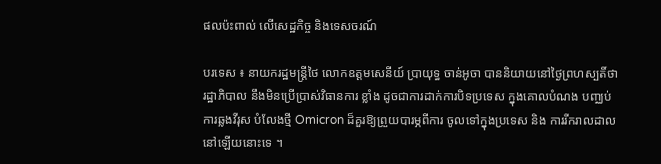ផលប៉ះពាល់ លើសេដ្ឋកិច្ច និងទេសចរណ៍

បរទេស ៖ នាយករដ្ឋមន្ត្រីថៃ លោកឧត្តមសេនីយ៍ ប្រាយុទ្ធ ចាន់អូចា បាននិយាយនៅថ្ងៃព្រហស្បតិ៍ថា រដ្ឋាភិបាល នឹងមិនប្រើប្រាស់វិធានការ ខ្លាំង ដូចជាការដាក់ការបិទប្រទេស ក្នុងគោលបំណង បញ្ឈប់ការឆ្លងវីរុស បំលែងថ្មី Omicron ដ៏គួរឱ្យព្រួយបារម្ភពីការ ចូលទៅក្នុងប្រទេស និង ការរីករាលដាល នៅឡើយនោះទេ ។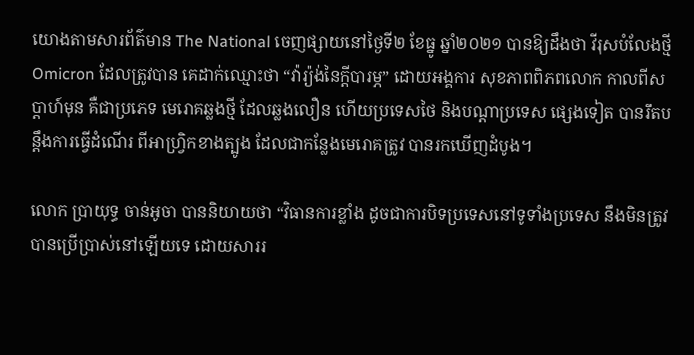យោងតាមសារព័ត៌មាន The National ចេញផ្សាយនៅថ្ងៃទី២ ខែធ្នូ ឆ្នាំ២០២១ បានឱ្យដឹងថា វីរុសបំលែងថ្មី Omicron ដែលត្រូវបាន គេដាក់ឈ្មោះថា “វ៉ារ្យ៉ង់នៃក្តីបារម្ភ” ដោយអង្គការ សុខភាពពិភពលោក កាលពីសប្តាហ៍មុន គឺជាប្រភេទ មេរោគឆ្លងថ្មី ដែលឆ្លងលឿន ហើយប្រទេសថៃ និងបណ្តាប្រទេស ផ្សេងទៀត បានរឹតបន្តឹងការធ្វើដំណើរ ពីអាហ្វ្រិកខាងត្បូង ដែលជាកន្លែងមេរោគត្រូវ បានរកឃើញដំបូង។

លោក ប្រាយុទ្ធ ចាន់អូចា បាននិយាយថា “វិធានការខ្លាំង ដូចជាការបិទប្រទេសនៅទូទាំងប្រទេស នឹងមិនត្រូវបានប្រើប្រាស់នៅឡើយទេ ដោយសាររ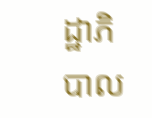ដ្ឋាភិបាល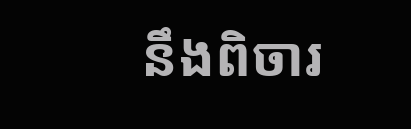នឹងពិចារ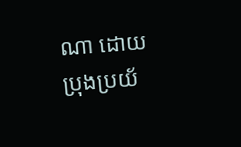ណា ដោយប្រុងប្រយ័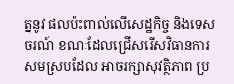ត្ននូវ ផលប៉ះពាល់លើសេដ្ឋកិច្ច និងទេសចរណ៍ ខណៈដែលជ្រើសរើសវិធានការ សមស្របដែល អាចរក្សាសុវត្ថិភាព ប្រ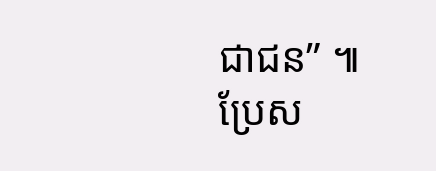ជាជន” ៕
ប្រែស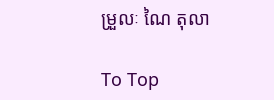ម្រួលៈ ណៃ តុលា

To Top